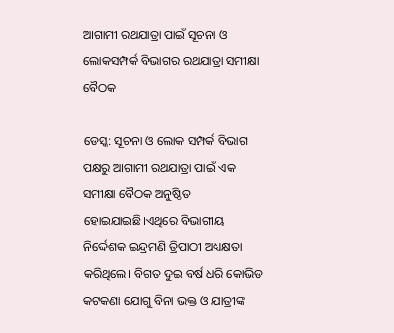ଆଗାମୀ ରଥଯାତ୍ରା ପାଇଁ ସୂଚନା ଓ ଲୋକସମ୍ପର୍କ ବିଭାଗର ରଥଯାତ୍ରା ସମୀକ୍ଷା ବୈଠକ

ଡେସ୍କ: ସୂଚନା ଓ ଲୋକ ସମ୍ପର୍କ ବିଭାଗ ପକ୍ଷରୁ ଆଗାମୀ ରଥଯାତ୍ରା ପାଇଁ ଏକ ସମୀକ୍ଷା ବୈଠକ ଅନୁଷ୍ଠିତ ହୋଇଯାଇଛି।ଏଥିରେ ବିଭାଗୀୟ ନିର୍ଦ୍ଦେଶକ ଇନ୍ଦ୍ରମଣି ତ୍ରିପାଠୀ ଅଧ୍ୟକ୍ଷତା କରିଥିଲେ। ବିଗତ ଦୁଇ ବର୍ଷ ଧରି କୋଭିଡ କଟକଣା ଯୋଗୁ ବିନା ଭକ୍ତ ଓ ଯାତ୍ରୀଙ୍କ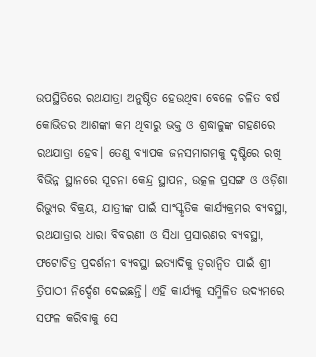ଉପସ୍ଥିତିରେ ରଥଯାତ୍ରା ଅନୁଷ୍ଠିତ ହେଉଥିବା ବେଳେ ଚଳିତ ବର୍ଷ କୋଭିଡର ଆଶଙ୍କା କମ ଥିବାରୁ ଭକ୍ତ ଓ ଶ୍ରଦ୍ଧାଳୁଙ୍କ ଗହଣରେ ରଥଯାତ୍ରା ହେବ। ତେଣୁ ବ୍ୟାପକ ଜନସମାଗମକୁ ଦୃଷ୍ଟିରେ ରଖି ବିଭିନ୍ନ ସ୍ଥାନରେ ସୂଚନା କେନ୍ଦ୍ର ସ୍ଥାପନ, ଉତ୍କଳ ପ୍ରସଙ୍ଗ ଓ ଓଡ଼ିଶା ରିଭ୍ୟୁର ବିକ୍ରୟ, ଯାତ୍ରୀଙ୍କ ପାଇଁ ସାଂସ୍କୃତିକ କାର୍ଯ୍ୟକ୍ରମର ବ୍ୟବସ୍ଥା, ରଥଯାତ୍ରାର ଧାରା ବିବରଣୀ ଓ ସିଧା ପ୍ରସାରଣର ବ୍ୟବସ୍ଥା, ଫଟୋଚିତ୍ର ପ୍ରଦର୍ଶନୀ ବ୍ୟବସ୍ଥା ଇତ୍ୟାଦିକୁ ତ୍ୱରାନ୍ୱିତ ପାଇଁ ଶ୍ରୀ ତ୍ରିପାଠୀ ନିର୍ଦ୍ଦେଶ ଦେଇଛନ୍ତି। ଏହି କାର୍ଯ୍ୟକୁ ସମ୍ମିଳିତ ଉଦ୍ୟମରେ ସଫଳ କରିବାକୁ ସେ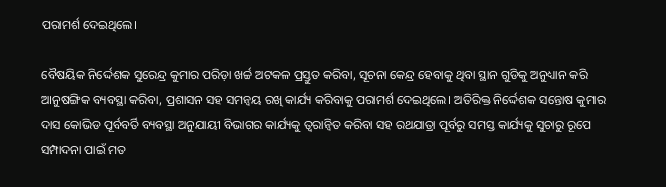ପରାମର୍ଶ ଦେଇଥିଲେ।

ବୈଷୟିକ ନିର୍ଦ୍ଦେଶକ ସୁରେନ୍ଦ୍ର କୁମାର ପରିଡ଼ା ଖର୍ଚ୍ଚ ଅଟକଳ ପ୍ରସ୍ତୁତ କରିବା, ସୂଚନା କେନ୍ଦ୍ର ହେବାକୁ ଥିବା ସ୍ଥାନ ଗୁଡିକୁ ଅନୁଧ୍ୟାନ କରି ଆନୁଷଙ୍ଗିକ ବ୍ୟବସ୍ଥା କରିବା, ପ୍ରଶାସନ ସହ ସମନ୍ୱୟ ରଖି କାର୍ଯ୍ୟ କରିବାକୁ ପରାମର୍ଶ ଦେଇଥିଲେ। ଅତିରିକ୍ତ ନିର୍ଦ୍ଦେଶକ ସନ୍ତୋଷ କୁମାର ଦାସ କୋଭିଡ ପୂର୍ବବର୍ତି ବ୍ୟବସ୍ଥା ଅନୁଯାୟୀ ବିଭାଗର କାର୍ଯ୍ୟକୁ ତ୍ୱରାନ୍ୱିତ କରିବା ସହ ରଥଯାତ୍ରା ପୂର୍ବରୁ ସମସ୍ତ କାର୍ଯ୍ୟକୁ ସୁଚାରୁ ରୂପେ ସମ୍ପାଦନା ପାଇଁ ମତ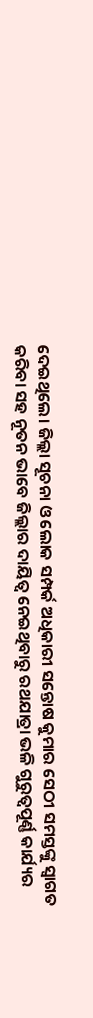ଦେଇଥିଲେ। ଜିଲ୍ଲା ସୂଚନା ଓ ଲୋକ ସମ୍ପର୍କ ଅଧିକାରୀ ସନ୍ତୋଷ କୁମାର ସେଠୀ ସମସ୍ତଙ୍କୁ ସ୍ୱାଗତ କରିବା ସହ ନୂତନ ଭାବେ ଜିଲ୍ଲାର ଦାୟିତ୍ୱ ନେଇଥିବାରୁ ରଥଯାତ୍ରା ଭଳି ଗୁରୁତ୍ୱପୂର୍ଣ୍ଣ କାର୍ଯ୍ୟର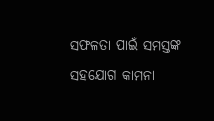ସଫଳତା ପାଇଁ ସମସ୍ତଙ୍କ ସହଯୋଗ କାମନା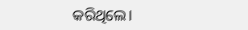କରିଥିଲେ।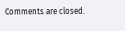Comments are closed.